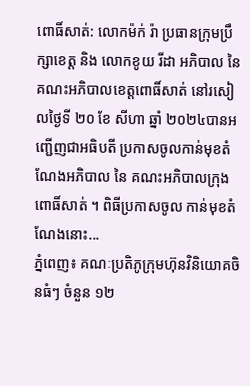ពោធិ៍សាត់: លោកម៉ក់ រ៉ា ប្រធានក្រុមប្រឹក្សាខេត្ត និង លោកខូយ រីដា អភិបាល នៃ គណះអភិបាលខេត្តពោធិ៍សាត់ នៅរសៀលថ្ងៃទី ២០ ខែ សីហា ឆ្នាំ ២០២៤បានអញ្ជើញជាអធិបតី ប្រកាសចូលកាន់មុខតំណែងអភិបាល នៃ គណះអភិបាលក្រុងពោធិ៍សាត់ ។ ពិធីប្រកាសចូល កាន់មុខតំណែងនោះ...
ភ្នំពេញ៖ គណៈប្រតិភូក្រុមហ៊ុនវិនិយោគចិនធំៗ ចំនួន ១២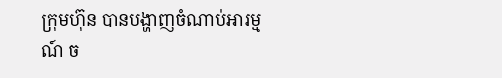ក្រុមហ៊ុន បានបង្ហាញចំណាប់អារម្មណ៍ ច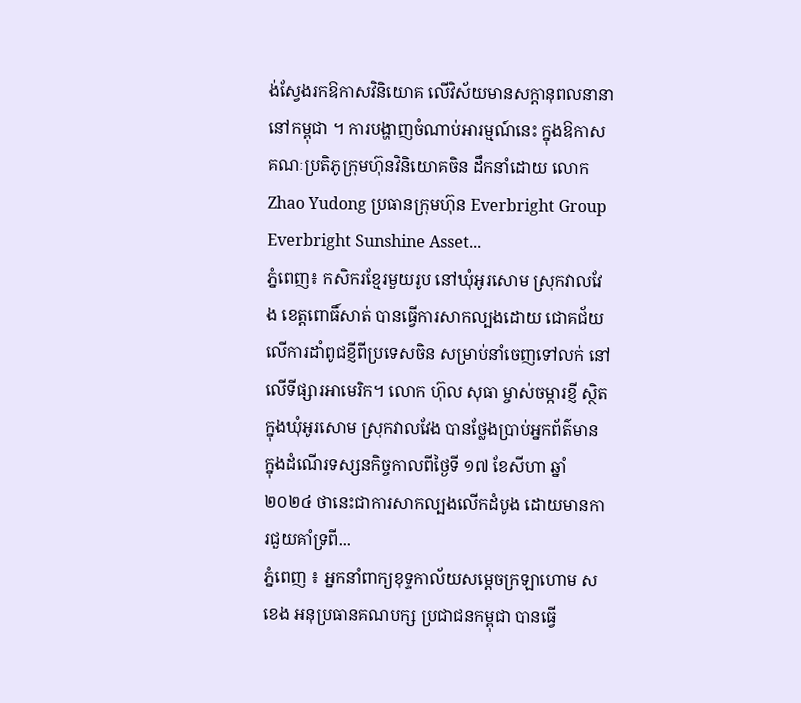ង់ស្វែងរកឱកាសវិនិយោគ លើវិស័យមានសក្ដានុពលនានា នៅកម្ពុជា ។ ការបង្ហាញចំណាប់អារម្មណ៍នេះ ក្នុងឱកាសគណៈប្រតិភូក្រុមហ៊ុនវិនិយោគចិន ដឹកនាំដោយ លោក Zhao Yudong ប្រធានក្រុមហ៊ុន Everbright Group Everbright Sunshine Asset...
ភ្នំពេញ៖ កសិករខ្មែរមួយរូប នៅឃុំអូរសោម ស្រុកវាលវែង ខេត្តពោធិ៍សាត់ បានធ្វើការសាកល្បងដោយ ជោគជ័យលើការដាំពូជខ្ញីពីប្រទេសចិន សម្រាប់នាំចេញទៅលក់ នៅលើទីផ្សារអាមេរិក។ លោក ហ៊ុល សុធា ម្ចាស់ចម្ការខ្ញី ស្ថិតក្នុងឃុំអូរសោម ស្រុកវាលវែង បានថ្លែងប្រាប់អ្នកព័ត៌មាន ក្នុងដំណើរទស្សនកិច្ចកាលពីថ្ងៃទី ១៧ ខែសីហា ឆ្នាំ២០២៤ ថានេះជាការសាកល្បងលើកដំបូង ដោយមានការជួយគាំទ្រពី...
ភ្នំពេញ ៖ អ្នកនាំពាក្យខុទ្ទកាល័យសម្តេចក្រឡាហោម ស ខេង អនុប្រធានគណបក្ស ប្រជាជនកម្ពុជា បានធ្វើ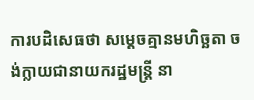ការបដិសេធថា សម្តេចគ្មានមហិច្ឆតា ចង់ក្លាយជានាយករដ្ឋមន្ត្រី នា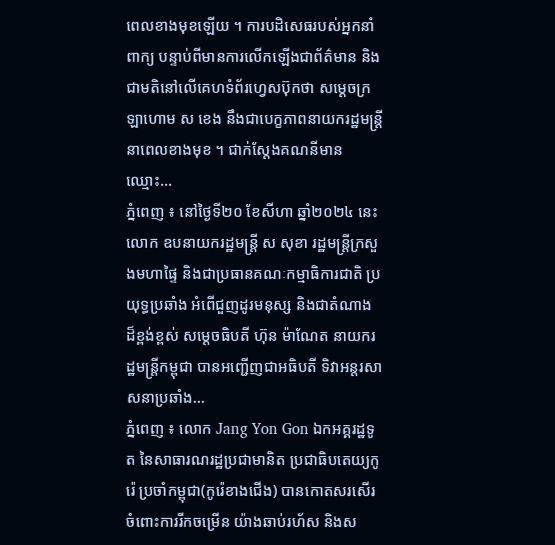ពេលខាងមុខឡើយ ។ ការបដិសេធរបស់អ្នកនាំពាក្យ បន្ទាប់ពីមានការលើកឡើងជាព័ត៌មាន និងជាមតិនៅលើគេហទំព័រហ្វេសប៊ុកថា សម្តេចក្រឡាហោម ស ខេង នឹងជាបេក្ខភាពនាយករដ្ឋមន្ត្រី នាពេលខាងមុខ ។ ជាក់ស្តែងគណនីមានឈ្មោះ...
ភ្នំពេញ ៖ នៅថ្ងៃទី២០ ខែសីហា ឆ្នាំ២០២៤ នេះ លោក ឧបនាយករដ្ឋមន្ត្រី ស សុខា រដ្ឋមន្ត្រីក្រសួងមហាផ្ទៃ និងជាប្រធានគណៈកម្មាធិការជាតិ ប្រយុទ្ធប្រឆាំង អំពើជួញដូរមនុស្ស និងជាតំណាង ដ៏ខ្ពង់ខ្ពស់ សម្តេចធិបតី ហ៊ុន ម៉ាណែត នាយករដ្ឋមន្ត្រីកម្ពុជា បានអញ្ជើញជាអធិបតី ទិវាអន្តរសាសនាប្រឆាំង...
ភ្នំពេញ ៖ លោក Jang Yon Gon ឯកអគ្គរដ្ឋទូត នៃសាធារណរដ្ឋប្រជាមានិត ប្រជាធិបតេយ្យកូរ៉េ ប្រចាំកម្ពុជា(កូរ៉េខាងជើង) បានកោតសរសើរ ចំពោះការរីកចម្រើន យ៉ាងឆាប់រហ័ស និងស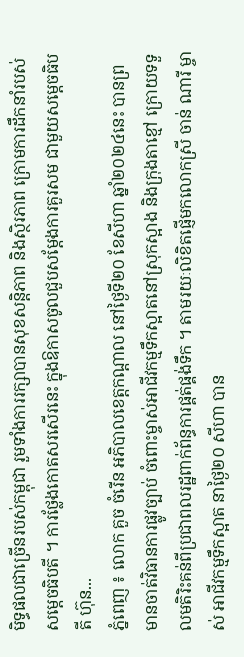មិទ្ធផលជាច្រើនរបស់កម្ពុជា រួមទាំងការរក្សាបានសុខសន្ដិភាព និងស្ថិរភាព ក្រោមការដឹកនាំរបស់សម្ដេចធិបតី ។ ការថ្លែងកោតសរសើរនេះ ក្នុងឱកាសចូលជួបសម្ដែងការគួរសម ជាមួយសម្តេចធិបតី ហ៊ុន...
ភ្នំពេញ ៖ លោក គួច ចំរើន អភិបាលខេត្តកណ្ដាល នៅថ្ងៃទី២០ ខែសីហា ឆ្នាំ២០២៤នេះ បានព្រមានចាត់វិធានការផ្លូវច្បាប់ ចំពោះម្ចាស់អាជីវកម្មទឹកស្អាតនៅស្រុកស្អាង និងក្រុងតាខ្មៅ ក្រោយទទួលមតិរិះគន់ពីប្រជាពលរដ្ឋពាក់ព័ន្ធការផ្គត់ផ្គង់ទឹក ។ តាមរយៈលិខិតផ្ញើមកលោកស្រី ចាន់ ណារី ម្ចាស់ អាជីវកម្មទឹកស្អាត នាថ្ងៃ២០ សីហា បាន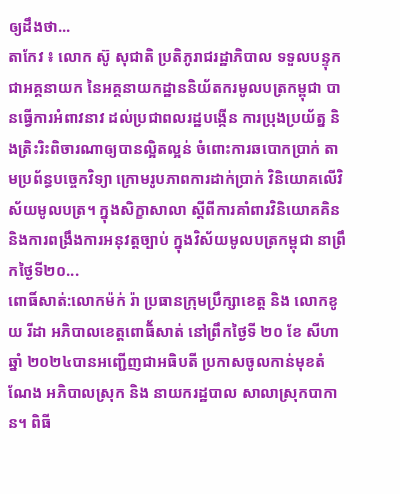ឲ្យដឹងថា...
តាកែវ ៖ លោក ស៊ូ សុជាតិ ប្រតិភូរាជរដ្ឋាភិបាល ទទួលបន្ទុក ជាអគ្គនាយក នៃអគ្គនាយកដ្ឋាននិយ័តករមូលបត្រកម្ពុជា បានធ្វើការអំពាវនាវ ដល់ប្រជាពលរដ្ឋបង្កើន ការប្រុងប្រយ័ត្ន និងត្រិះរិះពិចារណាឲ្យបានល្អិតល្អន់ ចំពោះការឆបោកប្រាក់ តាមប្រព័ន្ធបច្ចេកវិទ្យា ក្រោមរូបភាពការដាក់ប្រាក់ វិនិយោគលើវិស័យមូលបត្រ។ ក្នុងសិក្ខាសាលា ស្ដីពីការគាំពារវិនិយោគគិន និងការពង្រឹងការឣនុវត្តច្បាប់ ក្នុងវិស័យមូលបត្រកម្ពុជា នាព្រឹកថ្ងៃទី២០...
ពោធិ៍សាត់:លោកម៉ក់ រ៉ា ប្រធានក្រុមប្រឹក្សាខេត្ត និង លោកខូយ រីដា អភិបាលខេត្តពោធិ័សាត់ នៅព្រឹកថ្ងៃទី ២០ ខែ សីហា ឆ្នាំ ២០២៤បានអញ្ជើញជាអធិបតី ប្រកាសចូលកាន់មុខតំណែង អភិបាលស្រុក និង នាយករដ្ឋបាល សាលាស្រុកបាកាន។ ពិធី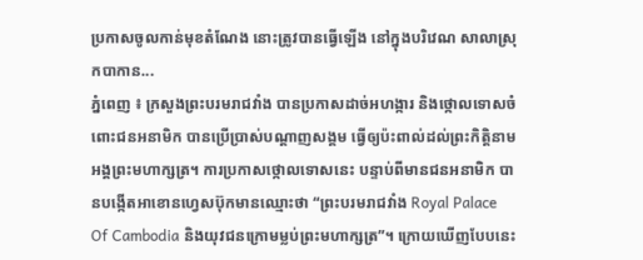ប្រកាសចូលកាន់មុខតំណែង នោះត្រូវបានធ្វើឡើង នៅក្នុងបរិវេណ សាលាស្រុកបាកាន...
ភ្នំពេញ ៖ ក្រសួងព្រះបរមរាជវាំង បានប្រកាសដាច់អហង្ការ និងថ្កោលទោសចំពោះជនអនាមិក បានប្រើប្រាស់បណ្ដាញសង្គម ធ្វើឲ្យប៉ះពាល់ដល់ព្រះកិត្តិនាម អង្គព្រះមហាក្សត្រ។ ការប្រកាសថ្កោលទោសនេះ បន្ទាប់ពីមានជនអនាមិក បានបង្កើតអាខោនហ្វេសប៊ុកមានឈ្មោះថា “ព្រះបរមរាជវាំង Royal Palace Of Cambodia និងយុវជនក្រោមម្លប់ព្រះមហាក្សត្រ”។ ក្រោយឃើញបែបនេះ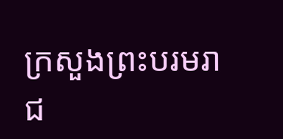ក្រសួងព្រះបរមរាជ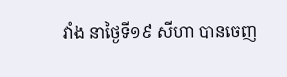វាំង នាថ្ងៃទី១៩ សីហា បានចេញ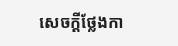សេចក្ដីថ្លែងកា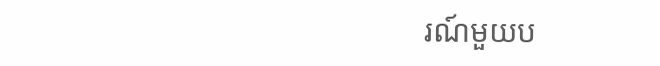រណ៍មួយប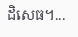ដិសេធ។...